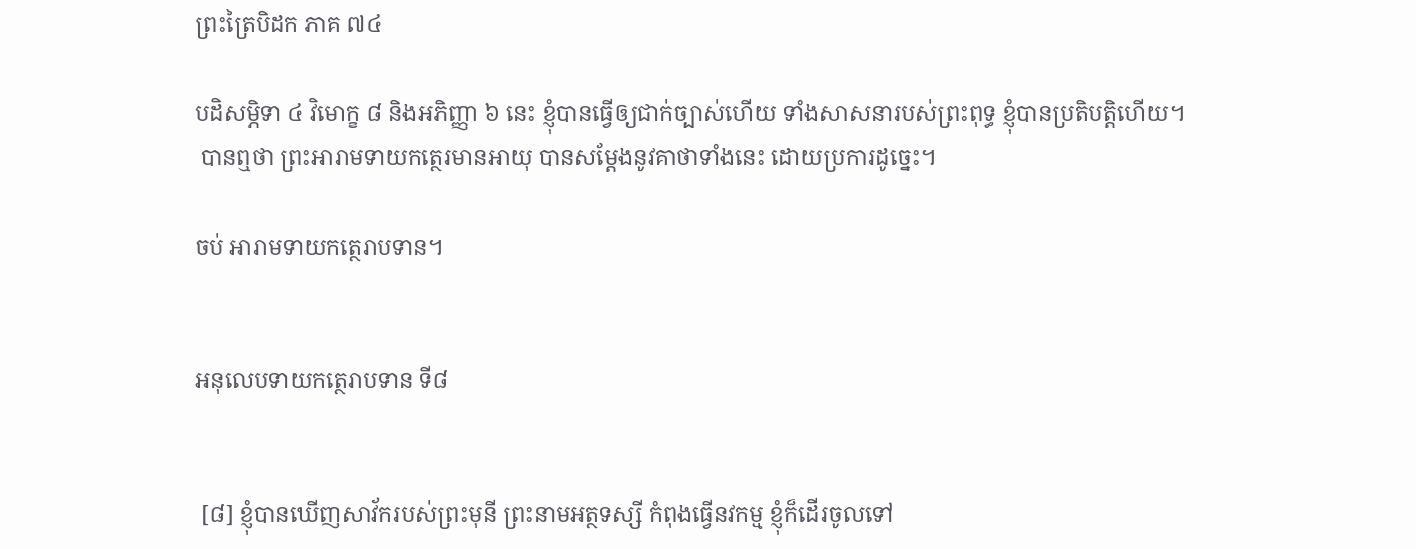ព្រះត្រៃបិដក ភាគ ៧៤

បដិសម្ភិទា ៤ វិមោក្ខ ៨ និងអភិញ្ញា ៦ នេះ ខ្ញុំបានធ្វើឲ្យជាក់ច្បាស់ហើយ ទាំងសាសនារបស់ព្រះពុទ្ធ ខ្ញុំបានប្រតិបតិ្តហើយ។
 បានឮថា ព្រះអារាមទាយកត្ថេរមានអាយុ បានសម្តែងនូវគាថាទាំងនេះ ដោយប្រការដូច្នេះ។

ចប់ អារាមទាយកត្ថេរាបទាន។


អនុលេបទាយកត្ថេរាបទាន ទី៨


 [៨] ខ្ញុំបានឃើញសាវ័ករបស់ព្រះមុនី ព្រះនាមអត្ថទស្សី កំពុងធ្វើនវកម្ម ខ្ញុំក៏ដើរចូលទៅ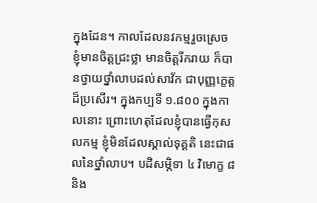ក្នុងដែន។ កាលដែលនវកម្មរួចស្រេច ខ្ញុំមានចិត្តជ្រះថ្លា មានចិត្តរីករាយ ក៏បានថ្វាយថ្នាំលាបដល់សាវ័ក ជាបុញ្ញក្ខេត្តដ៏ប្រសើរ។ ក្នុងកប្បទី ១.៨០០ ក្នុងកាលនោះ ព្រោះហេតុដែលខ្ញុំបានធ្វើកុសលកម្ម ខ្ញុំមិនដែលស្គាល់ទុគ្គតិ នេះជាផលនៃថ្នាំលាប។ បដិសម្ភិទា ៤ វិមោក្ខ ៨ និង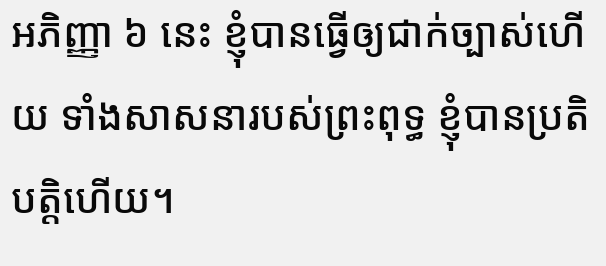អភិញ្ញា ៦ នេះ ខ្ញុំបានធ្វើឲ្យជាក់ច្បាស់ហើយ ទាំងសាសនារបស់ព្រះពុទ្ធ ខ្ញុំបានប្រតិបត្តិហើយ។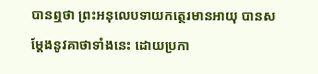បានឮថា ព្រះអនុលេបទាយកត្ថេរមានអាយុ បានសម្តែងនូវគាថាទាំងនេះ ដោយប្រកា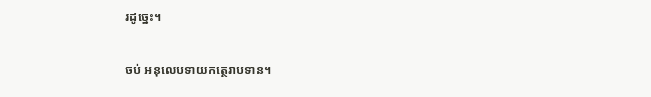រដូច្នេះ។

ចប់ អនុលេបទាយកត្ថេរាបទាន។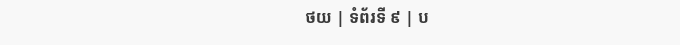ថយ | ទំព័រទី ៩ | ប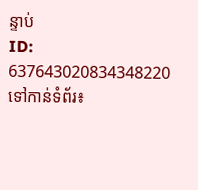ន្ទាប់
ID: 637643020834348220
ទៅកាន់ទំព័រ៖